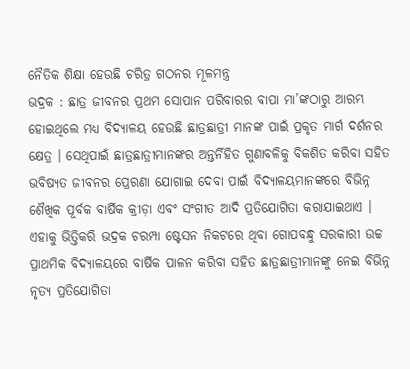ନୈତିକ ଶିକ୍ଷା ହେଉଛି ଚରିତ୍ର ଗଠନର ମୂଳମନ୍ତ୍ର
ଭଦ୍ରକ : ଛାତ୍ର ଜୀବନର ପ୍ରଥମ ସୋପାନ ପରିବାରର ବାପା ମା’ଙ୍କଠାରୁ ଆରମ୍ଭ ହୋଇଥିଲେ ମଧ୍ୟ ବିଦ୍ୟାଳୟ ହେଉଛି ଛାତ୍ରଛାତ୍ରୀ ମାନଙ୍କ ପାଇଁ ପ୍ରକୃତ ମାର୍ଗ ଦର୍ଶନର କ୍ଷେତ୍ର । ସେଥିପାଇଁ ଛାତ୍ରଛାତ୍ରୀମାନଙ୍କର ଅନ୍ତର୍ନିହିତ ଗୁଣାବଳିକୁ ବିକଶିତ କରିବା ସହିତ ଭବିଷ୍ୟତ ଜୀବନର ପ୍ରେରଣା ଯୋଗାଇ ଦେବା ପାଇଁ ବିଦ୍ୟାଳୟମାନଙ୍କରେ ବିଭିନ୍ନ ଶୈଖିକ ପୂର୍ବକ ବାର୍ଷିକ କ୍ରୀଡ଼ା ଏବଂ ସଂଗୀତ ଆଦି ପ୍ରତିଯୋଗିତା କରାଯାଇଥାଏ ।
ଏହାକୁ ଭିତ୍ତିକରି ଭଦ୍ରକ ଚରମ୍ପା ଷ୍ଟେସନ ନିକଟରେ ଥିବା ଗୋପବନ୍ଧୁ ସରକାରୀ ଉଚ୍ଚ ପ୍ରାଥମିକ ବିଦ୍ୟାଳୟରେ ବାର୍ଷିକ ପାଳନ କରିବା ସହିତ ଛାତ୍ରଛାତ୍ରୀମାନଙ୍କୁ ନେଇ ବିଭିନ୍ନ ନୃତ୍ୟ ପ୍ରତିଯୋଗିତା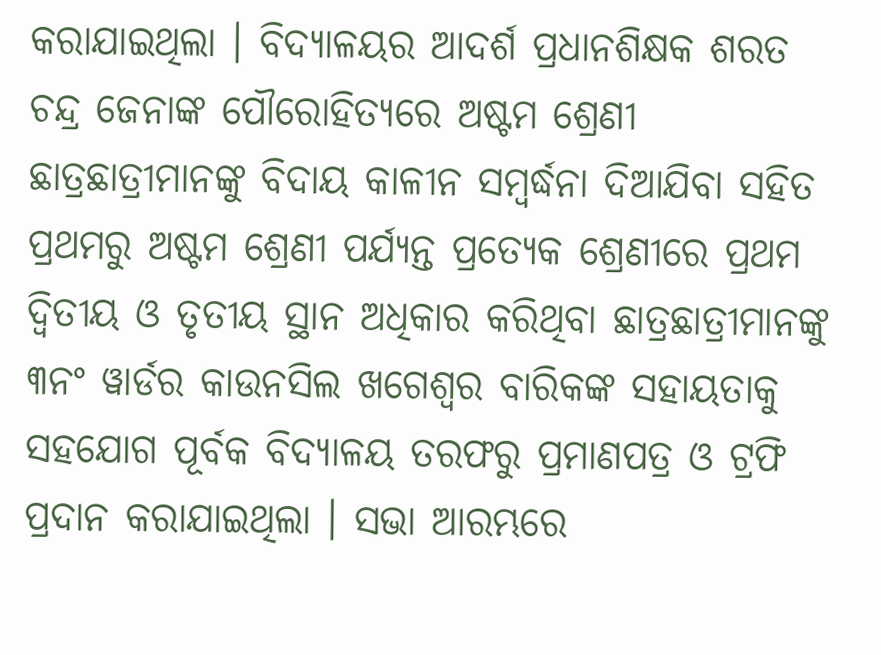କରାଯାଇଥିଲା । ବିଦ୍ୟାଳୟର ଆଦର୍ଶ ପ୍ରଧାନଶିକ୍ଷକ ଶରତ ଚନ୍ଦ୍ର ଜେନାଙ୍କ ପୌରୋହିତ୍ୟରେ ଅଷ୍ଟମ ଶ୍ରେଣୀ ଛାତ୍ରଛାତ୍ରୀମାନଙ୍କୁ ବିଦାୟ କାଳୀନ ସମ୍ବର୍ଦ୍ଧନା ଦିଆଯିବା ସହିତ ପ୍ରଥମରୁ ଅଷ୍ଟମ ଶ୍ରେଣୀ ପର୍ଯ୍ୟନ୍ତ ପ୍ରତ୍ୟେକ ଶ୍ରେଣୀରେ ପ୍ରଥମ ଦ୍ୱିତୀୟ ଓ ତୃତୀୟ ସ୍ଥାନ ଅଧିକାର କରିଥିବା ଛାତ୍ରଛାତ୍ରୀମାନଙ୍କୁ ୩ନଂ ୱାର୍ଡର କାଉନସିଲ ଖଗେଶ୍ୱର ବାରିକଙ୍କ ସହାୟତାକୁ ସହଯୋଗ ପୂର୍ବକ ବିଦ୍ୟାଳୟ ତରଫରୁ ପ୍ରମାଣପତ୍ର ଓ ଟ୍ରଫି ପ୍ରଦାନ କରାଯାଇଥିଲା । ସଭା ଆରମ୍ଭରେ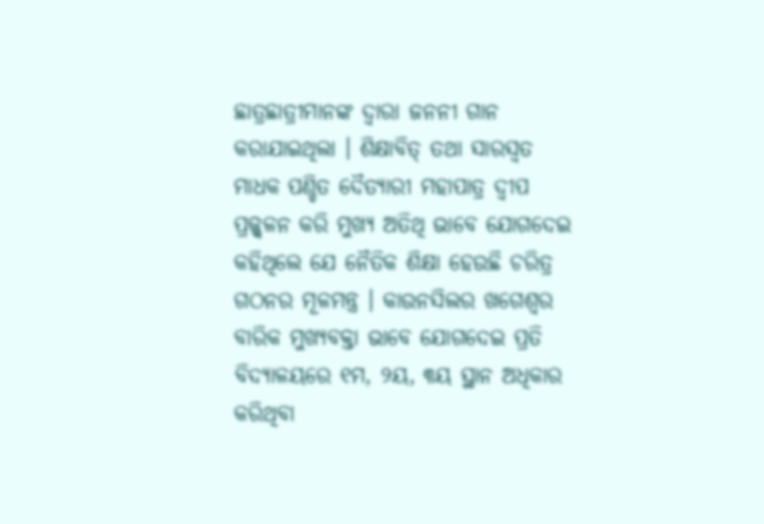ଛାତ୍ରଛାତ୍ରୀମାନଙ୍କ ଦ୍ୱାରା ଜନନୀ ଗାନ କରାଯାଇଥିଲା । ଶିକ୍ଷାବିତ୍ ତଥା ସାରସ୍ୱତ ମାଧକ ପଣ୍ଡିତ ଦୈତ୍ୟାରୀ ମହାପାତ୍ର ଦ୍ୱୀପ ପ୍ରଜ୍ଜ୍ୱଳନ କରି ମୁଖ୍ୟ ଅତିଥି ଭାବେ ଯୋଗଦେଇ କହିଥିଲେ ଯେ ନୈତିକ ଶିକ୍ଷା ହେଉଛି ଚରିତ୍ର ଗଠନର ମୂଳମନ୍ତ୍ର । କାଉନସିଲର ଖଗେଶ୍ୱର ବାରିକ ମୁଖ୍ୟବକ୍ତା ଭାବେ ଯୋଗଦେଇ ପ୍ରତି ବିଦ୍ୟାଳୟରେ ୧ମ, ୨ୟ, ୩ୟ ସ୍ଥାନ ଅଧିକାର କରିଥିବା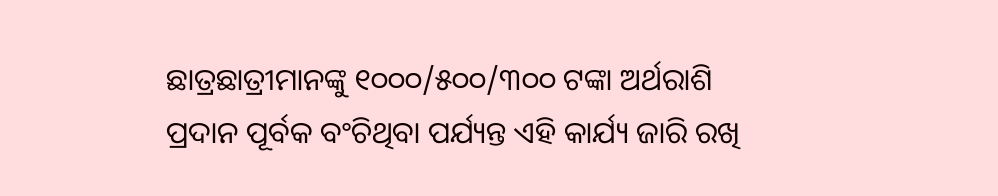ଛାତ୍ରଛାତ୍ରୀମାନଙ୍କୁ ୧୦୦୦/୫୦୦/୩୦୦ ଟଙ୍କା ଅର୍ଥରାଶି ପ୍ରଦାନ ପୂର୍ବକ ବଂଚିଥିବା ପର୍ଯ୍ୟନ୍ତ ଏହି କାର୍ଯ୍ୟ ଜାରି ରଖି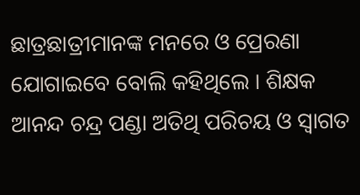ଛାତ୍ରଛାତ୍ରୀମାନଙ୍କ ମନରେ ଓ ପ୍ରେରଣା ଯୋଗାଇବେ ବୋଲି କହିଥିଲେ । ଶିକ୍ଷକ ଆନନ୍ଦ ଚନ୍ଦ୍ର ପଣ୍ଡା ଅତିଥି ପରିଚୟ ଓ ସ୍ୱାଗତ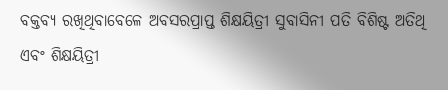ବକ୍ତବ୍ୟ ରଖିଥିବାବେଳେ ଅବସରପ୍ରାପ୍ତ ଶିକ୍ଷୟିତ୍ରୀ ସୁବାସିନୀ ପତି ବିଶିଷ୍ଟ ଅତିଥି ଏବଂ ଶିକ୍ଷୟିତ୍ରୀ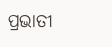ପ୍ରଭାତୀ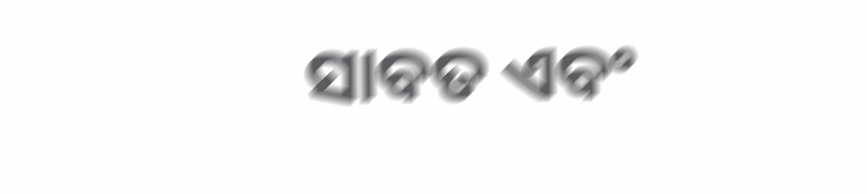ସାବତ ଏବଂ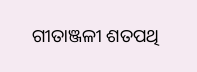ଗୀତାଞ୍ଜଳୀ ଶତପଥି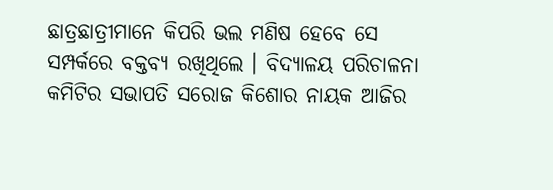ଛାତ୍ରଛାତ୍ରୀମାନେ କିପରି ଭଲ ମଣିଷ ହେବେ ସେ ସମ୍ପର୍କରେ ବକ୍ତବ୍ୟ ରଖିଥିଲେ । ବିଦ୍ୟାଳୟ ପରିଚାଳନା କମିଟିର ସଭାପତି ସରୋଜ କିଶୋର ନାୟକ ଆଜିର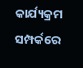କାର୍ଯ୍ୟକ୍ରମ ସମ୍ପର୍କରେ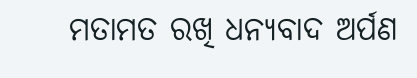ମତାମତ ରଖି ଧନ୍ୟବାଦ ଅର୍ପଣ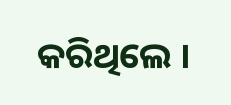କରିଥିଲେ ।